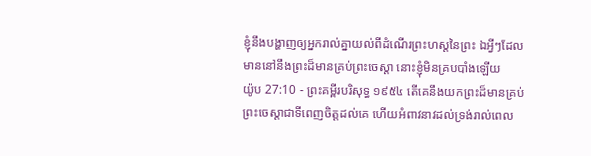ខ្ញុំនឹងបង្ហាញឲ្យអ្នករាល់គ្នាយល់ពីដំណើរព្រះហស្តនៃព្រះ ឯអ្វីៗដែលមាននៅនឹងព្រះដ៏មានគ្រប់ព្រះចេស្តា នោះខ្ញុំមិនគ្របបាំងឡើយ
យ៉ូប 27:10 - ព្រះគម្ពីរបរិសុទ្ធ ១៩៥៤ តើគេនឹងយកព្រះដ៏មានគ្រប់ព្រះចេស្តាជាទីពេញចិត្តដល់គេ ហើយអំពាវនាវដល់ទ្រង់រាល់ពេល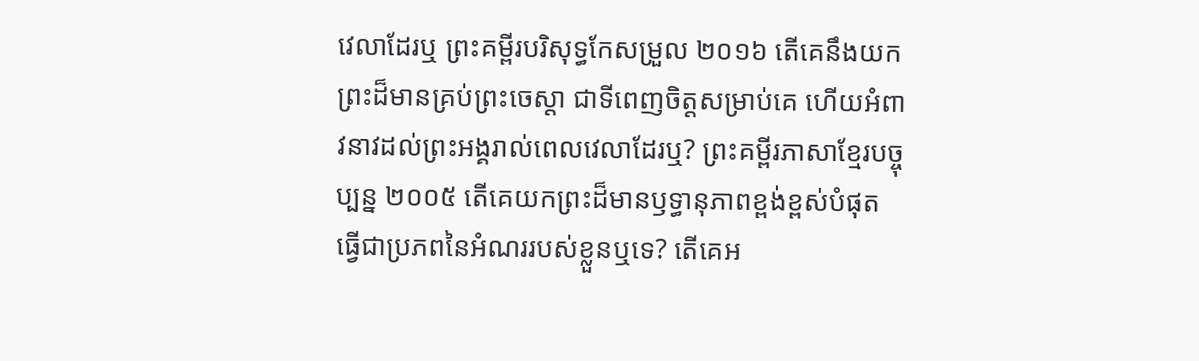វេលាដែរឬ ព្រះគម្ពីរបរិសុទ្ធកែសម្រួល ២០១៦ តើគេនឹងយកព្រះដ៏មានគ្រប់ព្រះចេស្តា ជាទីពេញចិត្តសម្រាប់គេ ហើយអំពាវនាវដល់ព្រះអង្គរាល់ពេលវេលាដែរឬ? ព្រះគម្ពីរភាសាខ្មែរបច្ចុប្បន្ន ២០០៥ តើគេយកព្រះដ៏មានឫទ្ធានុភាពខ្ពង់ខ្ពស់បំផុត ធ្វើជាប្រភពនៃអំណររបស់ខ្លួនឬទេ? តើគេអ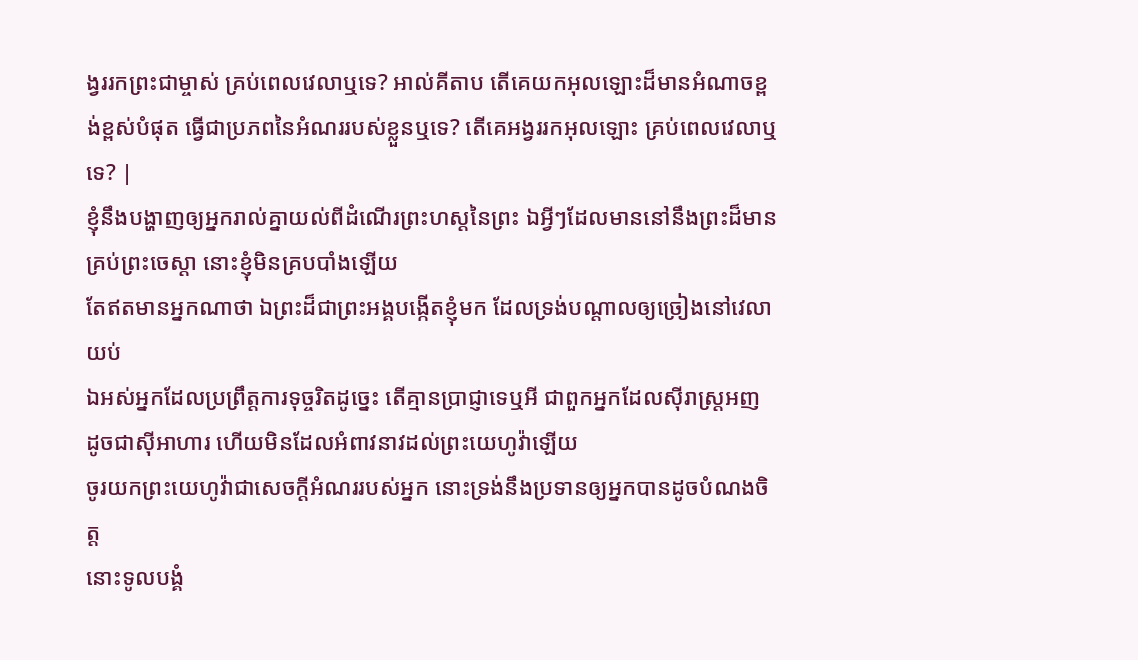ង្វររកព្រះជាម្ចាស់ គ្រប់ពេលវេលាឬទេ? អាល់គីតាប តើគេយកអុលឡោះដ៏មានអំណាចខ្ពង់ខ្ពស់បំផុត ធ្វើជាប្រភពនៃអំណររបស់ខ្លួនឬទេ? តើគេអង្វររកអុលឡោះ គ្រប់ពេលវេលាឬទេ? |
ខ្ញុំនឹងបង្ហាញឲ្យអ្នករាល់គ្នាយល់ពីដំណើរព្រះហស្តនៃព្រះ ឯអ្វីៗដែលមាននៅនឹងព្រះដ៏មានគ្រប់ព្រះចេស្តា នោះខ្ញុំមិនគ្របបាំងឡើយ
តែឥតមានអ្នកណាថា ឯព្រះដ៏ជាព្រះអង្គបង្កើតខ្ញុំមក ដែលទ្រង់បណ្តាលឲ្យច្រៀងនៅវេលាយប់
ឯអស់អ្នកដែលប្រព្រឹត្តការទុច្ចរិតដូច្នេះ តើគ្មានប្រាជ្ញាទេឬអី ជាពួកអ្នកដែលស៊ីរាស្ត្រអញ ដូចជាស៊ីអាហារ ហើយមិនដែលអំពាវនាវដល់ព្រះយេហូវ៉ាឡើយ
ចូរយកព្រះយេហូវ៉ាជាសេចក្ដីអំណររបស់អ្នក នោះទ្រង់នឹងប្រទានឲ្យអ្នកបានដូចបំណងចិត្ត
នោះទូលបង្គំ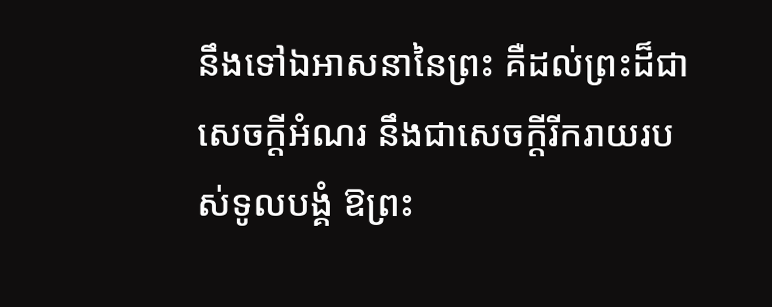នឹងទៅឯអាសនានៃព្រះ គឺដល់ព្រះដ៏ជាសេចក្ដីអំណរ នឹងជាសេចក្ដីរីករាយរបស់ទូលបង្គំ ឱព្រះ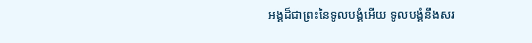អង្គដ៏ជាព្រះនៃទូលបង្គំអើយ ទូលបង្គំនឹងសរ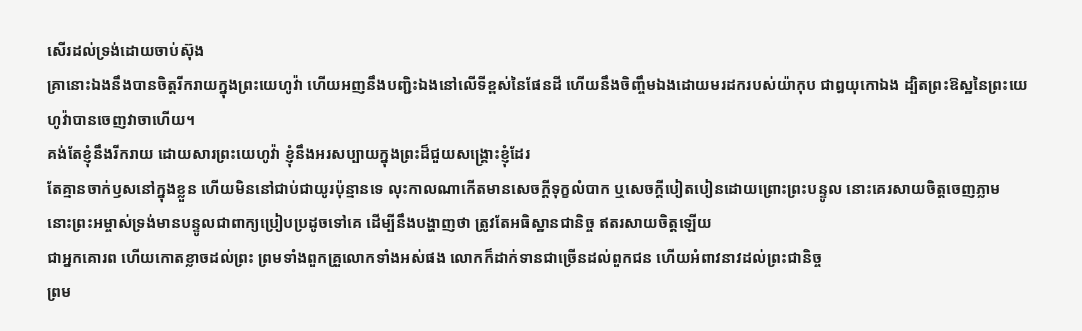សើរដល់ទ្រង់ដោយចាប់ស៊ុង
គ្រានោះឯងនឹងបានចិត្តរីករាយក្នុងព្រះយេហូវ៉ា ហើយអញនឹងបញ្ជិះឯងនៅលើទីខ្ពស់នៃផែនដី ហើយនឹងចិញ្ចឹមឯងដោយមរដករបស់យ៉ាកុប ជាឰយុកោឯង ដ្បិតព្រះឱស្ឋនៃព្រះយេហូវ៉ាបានចេញវាចាហើយ។
គង់តែខ្ញុំនឹងរីករាយ ដោយសារព្រះយេហូវ៉ា ខ្ញុំនឹងអរសប្បាយក្នុងព្រះដ៏ជួយសង្គ្រោះខ្ញុំដែរ
តែគ្មានចាក់ឫសនៅក្នុងខ្លួន ហើយមិននៅជាប់ជាយូរប៉ុន្មានទេ លុះកាលណាកើតមានសេចក្ដីទុក្ខលំបាក ឬសេចក្ដីបៀតបៀនដោយព្រោះព្រះបន្ទូល នោះគេរសាយចិត្តចេញភ្លាម
នោះព្រះអម្ចាស់ទ្រង់មានបន្ទូលជាពាក្យប្រៀបប្រដូចទៅគេ ដើម្បីនឹងបង្ហាញថា ត្រូវតែអធិស្ឋានជានិច្ច ឥតរសាយចិត្តឡើយ
ជាអ្នកគោរព ហើយកោតខ្លាចដល់ព្រះ ព្រមទាំងពួកគ្រួលោកទាំងអស់ផង លោកក៏ដាក់ទានជាច្រើនដល់ពួកជន ហើយអំពាវនាវដល់ព្រះជានិច្ច
ព្រម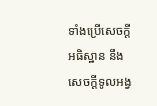ទាំងប្រើសេចក្ដីអធិស្ឋាន នឹងសេចក្ដីទូលអង្វ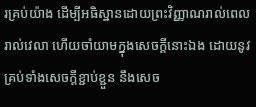រគ្រប់យ៉ាង ដើម្បីអធិស្ឋានដោយព្រះវិញ្ញាណរាល់ពេលរាល់វេលា ហើយចាំយាមក្នុងសេចក្ដីនោះឯង ដោយនូវគ្រប់ទាំងសេចក្ដីខ្ជាប់ខ្ជួន នឹងសេច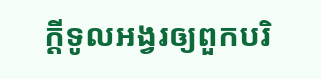ក្ដីទូលអង្វរឲ្យពួកបរិ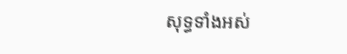សុទ្ធទាំងអស់